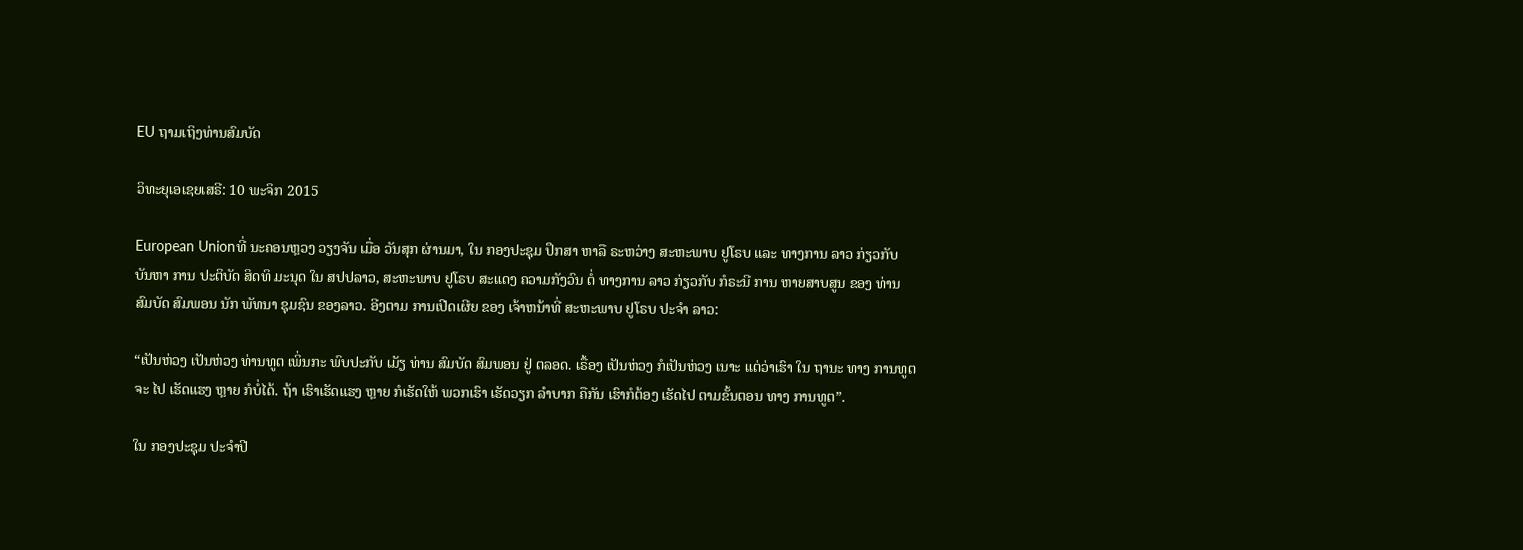EU ຖາມເຖິງທ່ານສົມບັດ

ວິທະຍຸເອເຊຍເສຣີ: 10 ພະຈິກ 2015

European Unionທີ່ ນະຄອນຫຼວງ ວຽງຈັນ ເມື່ອ ວັນສຸກ ຜ່ານມາ, ໃນ ກອງປະຊຸມ ປຶກສາ ຫາລື ຣະຫວ່າງ ສະຫະພາບ ຢູໂຣບ ແລະ ທາງການ ລາວ ກ່ຽວກັບ ບັນຫາ ການ ປະຕິບັດ ສິດທິ ມະນຸດ ໃນ ສປປລາວ, ສະຫະພາບ ຢູໂຣບ ສະແດງ ຄວາມກັງວົນ ຕໍ່ ທາງການ ລາວ ກ່ຽວກັບ ກໍຣະນີ ການ ຫາຍສາບສູນ ຂອງ ທ່ານ ສົມບັດ ສົມພອນ ນັກ ພັທນາ ຊຸມຊົນ ຂອງລາວ. ອີງຕາມ ການເປີດເຜີຍ ຂອງ ເຈ້າຫນ້າທີ່ ສະຫະພາບ ຢູໂຣບ ປະຈຳ ລາວ:

“ເປັນຫ່ວງ ເປັນຫ່ວງ ທ່ານທູຕ ເພິ່ນກະ ພົບປະກັບ ເມັຽ ທ່ານ ສົມບັດ ສົມພອນ ຢູ່ ຕລອດ. ເຣື້ອງ ເປັນຫ່ວງ ກໍເປັນຫ່ວງ ເນາະ ແຕ່ວ່າເຮົາ ໃນ ຖານະ ທາງ ການທູຕ ຈະ ໄປ ເຮັດແຮງ ຫຼາຍ ກໍບໍ່ໄດ້. ຖ້າ ເຮົາເຮັດແຮງ ຫຼາຍ ກໍເຮັດໃຫ້ ພວກເຮົາ ເຮັດວຽກ ລຳບາກ ຄືກັນ ເຮົາກໍຕ້ອງ ເຮັດໄປ ຕາມຂັ້ນຕອນ ທາງ ການທູຕ”.

ໃນ ກອງປະຊຸມ ປະຈຳປີ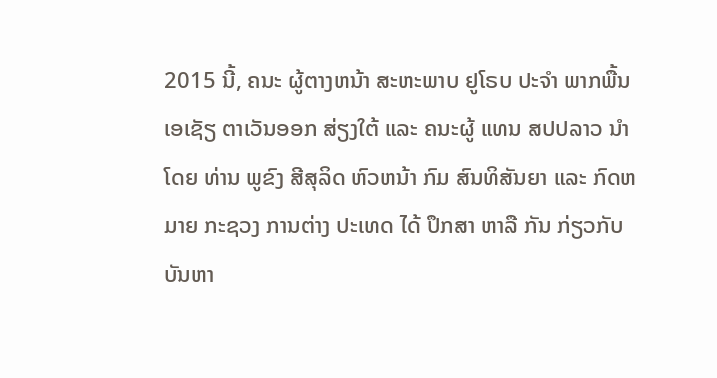2015 ນີ້, ຄນະ ຜູ້ຕາງຫນ້າ ສະຫະພາບ ຢູໂຣບ ປະຈຳ ພາກພື້ນ ເອເຊັຽ ຕາເວັນອອກ ສ່ຽງໃຕ້ ແລະ ຄນະຜູ້ ແທນ ສປປລາວ ນຳໂດຍ ທ່ານ ພູຂົງ ສີສຸລິດ ຫົວຫນ້າ ກົມ ສົນທິສັນຍາ ແລະ ກົດຫມາຍ ກະຊວງ ການຕ່າງ ປະເທດ ໄດ້ ປຶກສາ ຫາລື ກັນ ກ່ຽວກັບ ບັນຫາ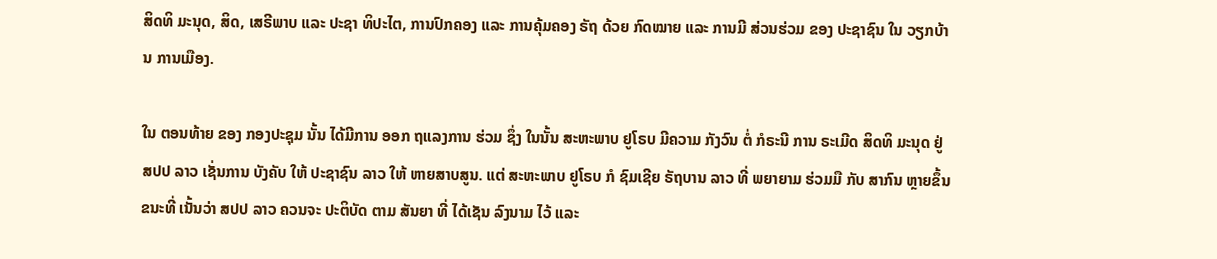ສິດທິ ມະນຸດ, ສິດ, ເສຣີພາບ ແລະ ປະຊາ ທິປະໄຕ, ການປົກຄອງ ແລະ ການຄຸ້ມຄອງ ຣັຖ ດ້ວຍ ກົດໝາຍ ແລະ ການມີ ສ່ວນຮ່ວມ ຂອງ ປະຊາຊົນ ໃນ ວຽກບ້ານ ການເມືອງ.

ໃນ ຕອນທ້າຍ ຂອງ ກອງປະຊຸມ ນັ້ນ ໄດ້ມີການ ອອກ ຖແລງການ ຮ່ວມ ຊຶ່ງ ໃນນັ້ນ ສະຫະພາບ ຢູໂຣບ ມີຄວາມ ກັງວົນ ຕໍ່ ກໍຣະນີ ການ ຣະເມີດ ສິດທິ ມະນຸດ ຢູ່ ສປປ ລາວ ເຊັ່ນການ ບັງຄັບ ໃຫ້ ປະຊາຊົນ ລາວ ໃຫ້ ຫາຍສາບສູນ. ແຕ່ ສະຫະພາບ ຢູໂຣບ ກໍ ຊົມເຊີຍ ຣັຖບານ ລາວ ທີ່ ພຍາຍາມ ຮ່ວມມື ກັບ ສາກົນ ຫຼາຍຂຶ້ນ ຂນະທີ່ ເນັ້ນວ່າ ສປປ ລາວ ຄວນຈະ ປະຕິບັດ ຕາມ ສັນຍາ ທີ່ ໄດ້ເຊັນ ລົງນາມ ໄວ້ ແລະ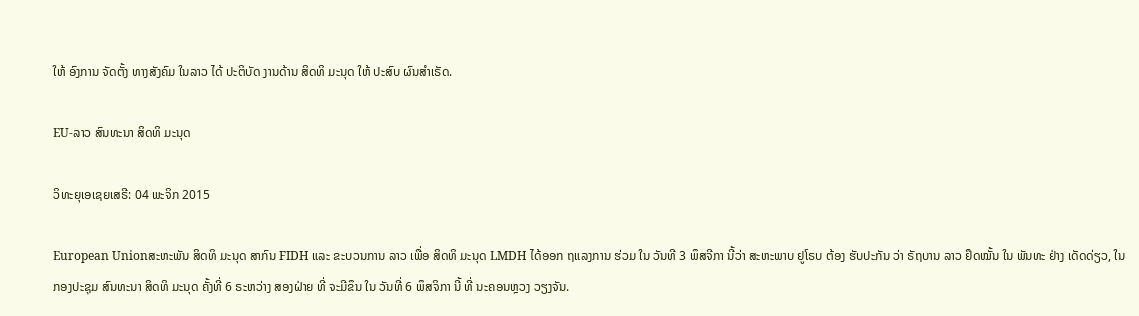ໃຫ້ ອົງການ ຈັດຕັ້ງ ທາງສັງຄົມ ໃນລາວ ໄດ້ ປະຕິບັດ ງານດ້ານ ສິດທິ ມະນຸດ ໃຫ້ ປະສົບ ຜົນສຳເຣັດ.

EU-ລາວ ສົນທະນາ ສິດທິ ມະນຸດ

ວິທະຍຸເອເຊຍເສຣີ: 04 ພະຈິກ 2015

European Unionສະຫະພັນ ສິດທິ ມະນຸດ ສາກົນ FIDH ແລະ ຂະບວນການ ລາວ ເພື່ອ ສິດທິ ມະນຸດ LMDH ໄດ້ອອກ ຖແລງການ ຮ່ວມ ໃນ ວັນທີ 3 ພຶສຈີກາ ນີ້ວ່າ ສະຫະພາບ ຢູໂຣບ ຕ້ອງ ຮັບປະກັນ ວ່າ ຣັຖບານ ລາວ ຢຶດໝັ້ນ ໃນ ພັນທະ ຢ່າງ ເດັດດ່ຽວ, ໃນ ກອງປະຊຸມ ສົນທະນາ ສິດທິ ມະນຸດ ຄັ້ງທີ່ 6 ຣະຫວ່າງ ສອງຝ່າຍ ທີ່ ຈະມີຂຶນ ໃນ ວັນທີ່ 6 ພຶສຈິກາ ນີ້ ທີ່ ນະຄອນຫຼວງ ວຽງຈັນ.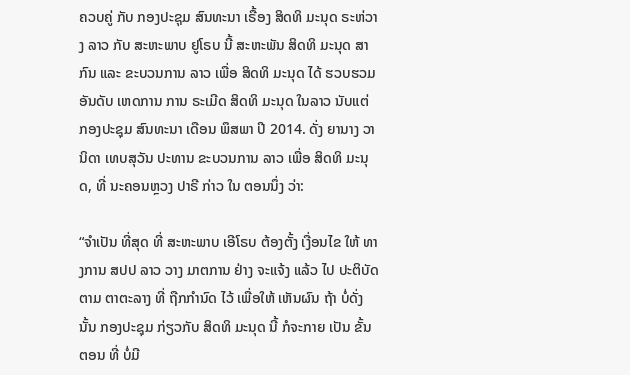ຄວບຄູ່ ກັບ ກອງປະຊຸມ ສົນທະນາ ເຣື້ອງ ສິດທິ ມະນຸດ ຣະຫ່ວາງ ລາວ ກັບ ສະຫະພາບ ຢູໂຣບ ນີ້ ສະຫະພັນ ສິດທິ ມະນຸດ ສາກົນ ແລະ ຂະບວນການ ລາວ ເພື່ອ ສິດທິ ມະນຸດ ໄດ້ ຮວບຮວມ ອັນດັບ ເຫດການ ການ ຣະເມີດ ສິດທິ ມະນຸດ ໃນລາວ ນັບແຕ່ ກອງປະຊຸມ ສົນທະນາ ເດືອນ ພຶສພາ ປີ 2014. ດັ່ງ ຍານາງ ວານິດາ ເທບສຸວັນ ປະທານ ຂະບວນການ ລາວ ເພື່ອ ສິດທິ ມະນຸດ, ທີ່ ນະຄອນຫຼວງ ປາຣີ ກ່າວ ໃນ ຕອນນຶ່ງ ວ່າ:

“ຈຳເປັນ ທີ່ສຸດ ທີ່ ສະຫະພາບ ເອີໂຣບ ຕ້ອງຕັ້ງ ເງື່ອນໄຂ ໃຫ້ ທາງການ ສປປ ລາວ ວາງ ມາຕການ ຢ່າງ ຈະແຈ້ງ ແລ້ວ ໄປ ປະຕິບັດ ຕາມ ຕາຕະລາງ ທີ່ ຖືກກໍານົດ ໄວ້ ເພື່ອໃຫ້ ເຫັນຜົນ ຖ້າ ບໍ່ດັ່ງນັ້ນ ກອງປະຊຸມ ກ່ຽວກັບ ສິດທິ ມະນຸດ ນີ້ ກໍຈະກາຍ ເປັນ ຂັ້ນຕອນ ທີ່ ບໍ່ມີ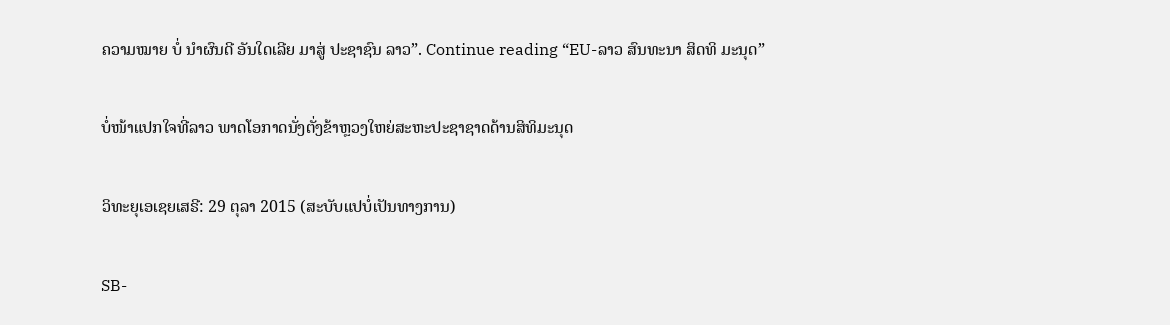ຄວາມໝາຍ ບໍ່ ນໍາຜົນດີ ອັນໃດເລີຍ ມາສູ່ ປະຊາຊົນ ລາວ”. Continue reading “EU-ລາວ ສົນທະນາ ສິດທິ ມະນຸດ”

ບໍ່ໜ້າແປກໃຈທີ່ລາວ ພາດໂອກາດນັ່ງຕັ່ງຂ້າຫຼວງໃຫຍ່ສະຫະປະຊາຊາດດ້ານສິທິມະນຸດ

ວິທະຍຸເອເຊຍເສຣີ: 29 ຕຸລາ 2015 (ສະບັບແປບໍ່ເປັນທາງການ)

SB-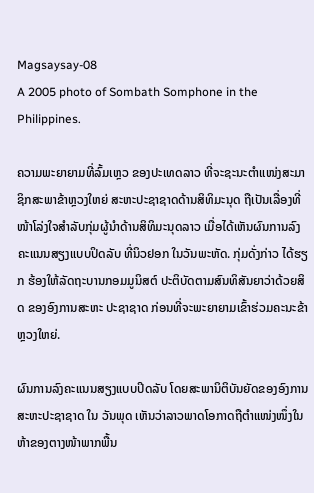Magsaysay-08
A 2005 photo of Sombath Somphone in the Philippines.

ຄວາມພະຍາຍາມທີ່ລົ້ມເຫຼວ ຂອງປະເທດລາວ ທີ່ຈະຊະນະຕຳແໜ່ງສະມາຊິກສະພາຂ້າຫຼວງໃຫຍ່ ສະຫະປະຊາຊາດດ້ານສິທິມະນຸດ ຖືເປັນເລື່ອງທີ່ໜ້າໂລ່ງໃຈສຳລັບກຸ່ມຜູ້ນຳດ້ານສິທິມະນຸດລາວ ເມື່ອໄດ້ເຫັນຜົນການລົງຄະແນນສຽງແບບປິດລັບ ທີ່ນິວຢອກ ໃນວັນພະຫັດ. ກຸ່ມດັ່ງກ່າວ ໄດ້ຮຽກ ຮ້ອງໃຫ້ລັດຖະບານກອມມູນິສຕ໌ ປະຕິບັດຕາມສົນທິສັນຍາວ່າດ້ວຍສິດ ຂອງອົງການສະຫະ ປະຊາຊາດ ກ່ອນທີ່ຈະພະຍາຍາມເຂົ້າຮ່ວມຄະນະຂ້າຫຼວງໃຫຍ່.

ຜົນການລົງຄະແນນສຽງແບບປິດລັບ ໂດຍສະພານິຕິບັນຍັດຂອງອົງການສະຫະປະຊາຊາດ ໃນ ວັນພຸດ ເຫັນວ່າລາວພາດໂອກາດຖືຕຳແໜ່ງໜຶ່ງໃນຫ້າຂອງຕາງໜ້າພາກພື້ນ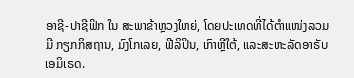ອາຊີ-ປາຊີຟິກ ໃນ ສະພາຂ້າຫຼວງໃຫຍ່, ໂດຍປະເທດທີ່ໄດ້ຕຳແໜ່ງລວມມີ ກຽກກິສຖານ, ມົງໂກເລຍ, ຟີລິປິນ, ເກົາຫຼີໃຕ້, ແລະສະຫະລັດອາຣັບ ເອມິເຣດ.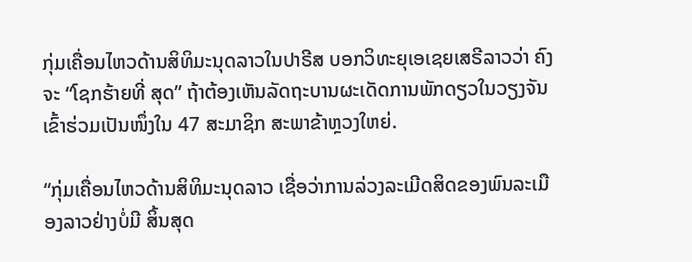ກຸ່ມເຄື່ອນໄຫວດ້ານສິທິມະນຸດລາວໃນປາຣີສ ບອກວິທະຍຸເອເຊຍເສຣີລາວວ່າ ຄົງຈະ “ໂຊກຮ້າຍທີ່ ສຸດ” ຖ້າຕ້ອງເຫັນລັດຖະບານຜະເດັດການພັກດຽວໃນວຽງຈັນ ເຂົ້າຮ່ວມເປັນໜຶ່ງໃນ 47 ສະມາຊິກ ສະພາຂ້າຫຼວງໃຫຍ່.

“ກຸ່ມເຄື່ອນໄຫວດ້ານສິທິມະນຸດລາວ ເຊື່ອວ່າການລ່ວງລະເມີດສິດຂອງພົນລະເມືອງລາວຢ່າງບໍ່ມີ ສິ້ນສຸດ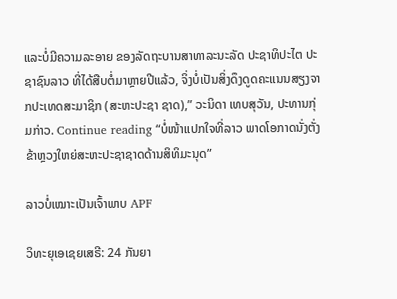ແລະບໍ່ມີຄວາມລະອາຍ ຂອງລັດຖະບານສາທາລະນະລັດ ປະຊາທິປະໄຕ ປະຊາຊົນລາວ ທີ່ໄດ້ສືບຕໍ່ມາຫຼາຍປີແລ້ວ, ຈິ່ງບໍ່ເປັນສິ່ງດຶງດູດຄະແນນສຽງຈາກປະເທດສະມາຊິກ (ສະຫະປະຊາ ຊາດ),” ວະນິດາ ເທບສຸວັນ, ປະທານກຸ່ມກ່າວ. Continue reading “ບໍ່ໜ້າແປກໃຈທີ່ລາວ ພາດໂອກາດນັ່ງຕັ່ງຂ້າຫຼວງໃຫຍ່ສະຫະປະຊາຊາດດ້ານສິທິມະນຸດ”

ລາວບໍ່ເໝາະເປັນເຈົ້າພາບ APF

ວິທະຍຸເອເຊຍເສຣີ: 24 ກັນຍາ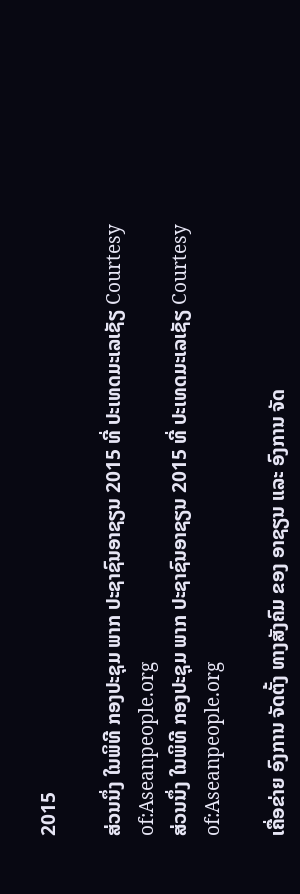2015

ສ່ວນນຶ່ງ ໃນພິທີ ກອງປະຊຸມ ພາກ ປະຊາຊົນອາຊຽນ 2015 ທີ່ ປະເທດມະເລເຊັຽ Courtesy of:Aseanpeople.org
ສ່ວນນຶ່ງ ໃນພິທີ ກອງປະຊຸມ ພາກ ປະຊາຊົນອາຊຽນ 2015 ທີ່ ປະເທດມະເລເຊັຽ Courtesy of:Aseanpeople.org

ເຄື່ອຂ່າຍ ອົງການ ຈັດຕັ້ງ ທາງສັງຄົມ ຂອງ ອາຊຽນ ແລະ ອົງການ ຈັດ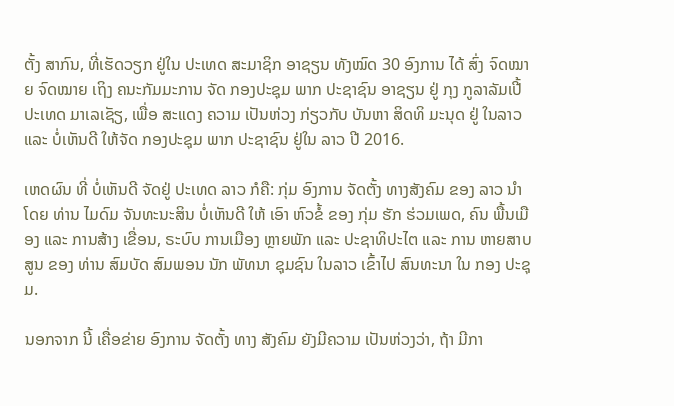ຕັ້ງ ສາກົນ, ທີ່ເຮັດວຽກ ຢູ່ໃນ ປະເທດ ສະມາຊິກ ອາຊຽນ ທັງໝົດ 30 ອົງການ ໄດ້ ສົ່ງ ຈົດໝາຍ ຈົດໝາຍ ເຖິງ ຄນະກັມມະການ ຈັດ ກອງປະຊຸມ ພາກ ປະຊາຊົນ ອາຊຽນ ຢູ່ ກຸງ ກູລາລັມເປີ້ ປະເທດ ມາເລເຊັຽ, ເພື່ອ ສະແດງ ຄວາມ ເປັນຫ່ວງ ກ່ຽວກັບ ບັນຫາ ສິດທິ ມະນຸດ ຢູ່ ໃນລາວ ແລະ ບໍ່ເຫັນດີ ໃຫ້ຈັດ ກອງປະຊຸມ ພາກ ປະຊາຊົນ ຢູ່ໃນ ລາວ ປີ 2016.

ເຫດຜົນ ທີ່ ບໍ່ເຫັນດີ ຈັດຢູ່ ປະເທດ ລາວ ກໍຄື: ກຸ່ມ ອົງການ ຈັດຕັ້ງ ທາງສັງຄົມ ຂອງ ລາວ ນໍາໂດຍ ທ່ານ ໄມດົມ ຈັນທະນະສິນ ບໍ່ເຫັນດີ ໃຫ້ ເອົາ ຫົວຂໍ້ ຂອງ ກຸ່ມ ຮັກ ຮ່ວມເພດ, ຄົນ ພື້ນເມືອງ ແລະ ການສ້າງ ເຂື່ອນ, ຣະບົບ ການເມືອງ ຫຼາຍພັກ ແລະ ປະຊາທິປະໄຕ ແລະ ການ ຫາຍສາບສູນ ຂອງ ທ່ານ ສົມບັດ ສົມພອນ ນັກ ພັທນາ ຊຸມຊົນ ໃນລາວ ເຂົ້າໄປ ສົນທະນາ ໃນ ກອງ ປະຊຸມ.

ນອກຈາກ ນີ້ ເຄື່ອຂ່າຍ ອົງການ ຈັດຕັ້ງ ທາງ ສັງຄົມ ຍັງມີຄວາມ ເປັນຫ່ວງວ່າ, ຖ້າ ມີກາ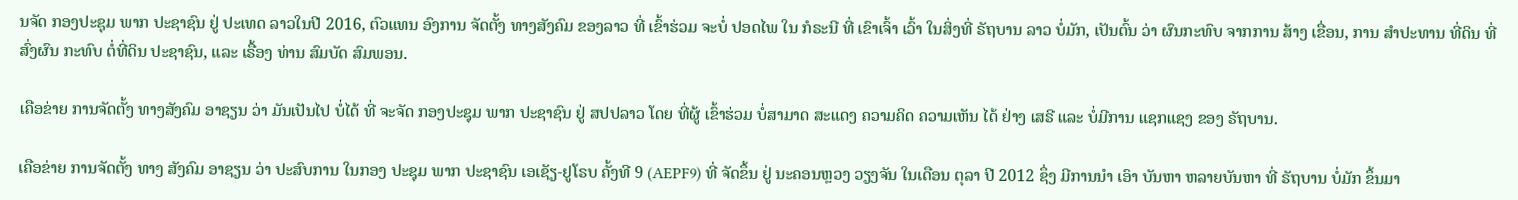ນຈັດ ກອງປະຊຸມ ພາກ ປະຊາຊົນ ຢູ່ ປະເທດ ລາວໃນປີ 2016, ຕົວແທນ ອົງການ ຈັດຕັ້ງ ທາງສັງຄົມ ຂອງລາວ ທີ່ ເຂົ້າຮ່ວມ ຈະບໍ່ ປອດໄພ ໃນ ກໍຣະນີ ທີ່ ເຂົາເຈົ້າ ເວົ້າ ໃນສິ່ງທີ່ ຣັຖບານ ລາວ ບໍ່ມັກ, ເປັນຕົ້ນ ວ່າ ຜົນກະທົບ ຈາກການ ສ້າງ ເຂື່ອນ, ການ ສຳປະທານ ທີ່ດິນ ທີ່ ສົ່ງຜົນ ກະທົບ ຕໍ່ທີ່ດິນ ປະຊາຊົນ, ແລະ ເຣື້ອງ ທ່ານ ສົມບັດ ສົມພອນ.

ເຄືອຂ່າຍ ການຈັດຕັ້ງ ທາງສັງຄົມ ອາຊຽນ ວ່າ ມັນເປັນໄປ ບໍ່ໄດ້ ທີ່ ຈະຈັດ ກອງປະຊຸມ ພາກ ປະຊາຊົນ ຢູ່ ສປປລາວ ໂດຍ ທີ່ຜູ້ ເຂົ້າຮ່ວມ ບໍ່ສາມາດ ສະແດງ ຄວາມຄິດ ຄວາມເຫັນ ໄດ້ ຢ່າງ ເສຣີ ແລະ ບໍ່ມີການ ແຊກແຊງ ຂອງ ຣັຖບານ.

ເຄືອຂ່າຍ ການຈັດຕັ້ງ ທາງ ສັງຄົມ ອາຊຽນ ວ່າ ປະສົບການ ໃນກອງ ປະຊຸມ ພາກ ປະຊາຊົນ ເອເຊັຽ-ຢູໂຣບ ຄັ້ງທີ 9 (AEPF9) ທີ່ ຈັດຂຶ້ນ ຢູ່ ນະຄອນຫຼວງ ວຽງຈັນ ໃນເດືອນ ຕຸລາ ປີ 2012 ຊຶ່ງ ມີການນໍາ ເອົາ ບັນຫາ ຫລາຍບັນຫາ ທີ່ ຣັຖບານ ບໍ່ມັກ ຂຶ້ນມາ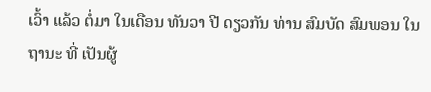ເວົ້າ ແລ້ວ ຕໍ່ມາ ໃນເດືອນ ທັນວາ ປີ ດຽວກັນ ທ່ານ ສົມບັດ ສົມພອນ ໃນຖານະ ທີ່ ເປັນຜູ້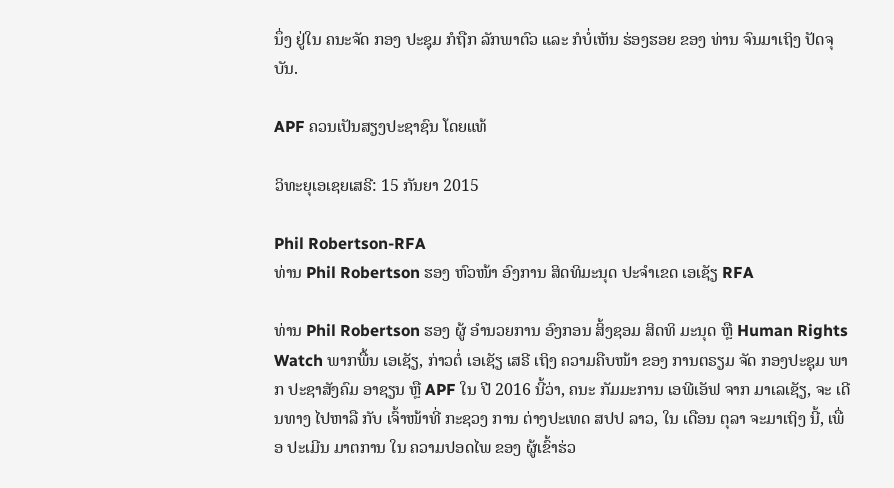ນຶ່ງ ຢູ່ໃນ ຄນະຈັດ ກອງ ປະຊຸມ ກໍຖືກ ລັກພາຕົວ ແລະ ກໍບໍ່ເຫັນ ຮ່ອງຮອຍ ຂອງ ທ່ານ ຈົນມາເຖິງ ປັດຈຸບັນ.

APF ຄວນເປັນສຽງປະຊາຊົນ ໂດຍແທ້

ວິທະຍຸເອເຊຍເສຣີ: 15 ກັນຍາ 2015

Phil Robertson-RFA
ທ່ານ Phil Robertson ຮອງ ຫົວໜ້າ ອົງການ ສິດທິມະນຸດ ປະຈຳເຂດ ເອເຊັຽ RFA

ທ່ານ Phil Robertson ຮອງ ຜູ້ ອຳນວຍການ ອົງກອນ ສິ້ງຊອມ ສິດທິ ມະນຸດ ຫຼື Human Rights Watch ພາກພື້ນ ເອເຊັຽ, ກ່າວຕໍ່ ເອເຊັຽ ເສຣີ ເຖິງ ຄວາມຄືບໜ້າ ຂອງ ການຕຣຽມ ຈັດ ກອງປະຊຸມ ພາກ ປະຊາສັງຄົມ ອາຊຽນ ຫຼື APF ໃນ ປີ 2016 ນີ້ວ່າ, ຄນະ ກັມມະການ ເອພີເອັຟ ຈາກ ມາເລເຊັຽ, ຈະ ເດີນທາງ ໄປຫາລື ກັບ ເຈົ້າໜ້າທີ່ ກະຊວງ ການ ຕ່າງປະເທດ ສປປ ລາວ, ໃນ ເດືອນ ຕຸລາ ຈະມາເຖິງ ນີ້, ເພື່ອ ປະເມີນ ມາຕການ ໃນ ຄວາມປອດໄພ ຂອງ ຜູ້ເຂົ້າຮ່ວ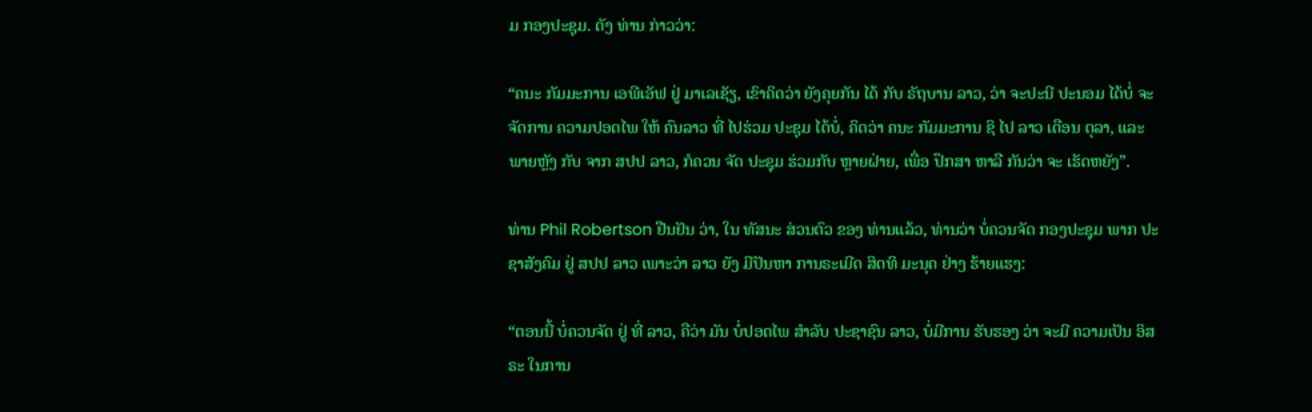ມ ກອງປະຊຸມ. ດັງ ທ່ານ ກ່າວວ່າ:

“ຄນະ ກັມມະການ ເອພີເອັຟ ຢູ່ ມາເລເຊັຽ, ເຂົາຄິດວ່າ ຍັງຄຸຍກັນ ໄດ້ ກັບ ຣັຖບານ ລາວ, ວ່າ ຈະປະນີ ປະນອມ ໄດ້ບໍ່ ຈະຈັດການ ຄວາມປອດໄພ ໃຫ້ ຄົນລາວ ທີ່ ໄປຮ່ວມ ປະຊຸມ ໄດ້ບໍ່, ຄິດວ່າ ຄນະ ກັມມະການ ຊິ ໄປ ລາວ ເດືອນ ຕຸລາ, ແລະ ພາຍຫຼັງ ກັບ ຈາກ ສປປ ລາວ, ກໍຄວນ ຈັດ ປະຊຸມ ຮ່ວມກັບ ຫຼາຍຝ່າຍ, ເພື່ອ ປຶກສາ ຫາລື ກັນວ່າ ຈະ ເຮັດຫຍັງ”.

ທ່ານ Phil Robertson ຢືນຢັນ ວ່າ, ໃນ ທັສນະ ສ່ວນຕົວ ຂອງ ທ່ານແລ້ວ, ທ່ານວ່າ ບໍ່ຄວນຈັດ ກອງປະຊຸມ ພາກ ປະຊາສັງຄົມ ຢູ່ ສປປ ລາວ ເພາະວ່າ ລາວ ຍັງ ມີປັນຫາ ການຣະເມີດ ສິດທິ ມະນຸດ ຢ່າງ ຮ້າຍແຮງ:

“ຕອນນີ້ ບໍ່ຄວນຈັດ ຢູ່ ທີ່ ລາວ, ຄືວ່າ ມັນ ບໍ່ປອດໄພ ສຳລັບ ປະຊາຊົນ ລາວ, ບໍ່ມີການ ຮັບຮອງ ວ່າ ຈະມີ ຄວາມເປັນ ອິສຣະ ໃນການ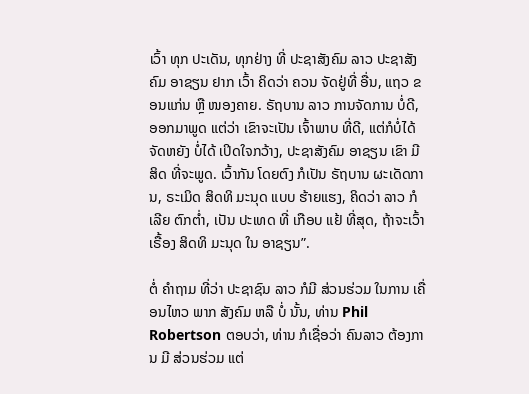ເວົ້າ ທຸກ ປະເດັນ, ທຸກຢ່າງ ທີ່ ປະຊາສັງຄົມ ລາວ ປະຊາສັງຄົມ ອາຊຽນ ຢາກ ເວົ້າ ຄິດວ່າ ຄວນ ຈັດຢູ່ທີ່ ອື່ນ, ແຖວ ຂອນແກ່ນ ຫຼື ໜອງຄາຍ. ຣັຖບານ ລາວ ການຈັດການ ບໍ່ດີ, ອອກມາພູດ ແຕ່ວ່າ ເຂົາຈະເປັນ ເຈົ້າພາບ ທີ່ດີ, ແຕ່ກໍບໍ່ໄດ້ ຈັດຫຍັງ ບໍ່ໄດ້ ເປິດໃຈກວ້າງ, ປະຊາສັງຄົມ ອາຊຽນ ເຂົາ ມີສິດ ທີ່ຈະພູດ. ເວົ້າກັນ ໂດຍຕົງ ກໍເປັນ ຣັຖບານ ຜະເດັດການ, ຣະເມິດ ສິດທິ ມະນຸດ ແບບ ຮ້າຍແຮງ, ຄິດວ່າ ລາວ ກໍເລີຍ ຕົກຕ່ຳ, ເປັນ ປະເທດ ທີ່ ເກືອບ ແຢ້ ທີ່ສຸດ, ຖ້າຈະເວົ້າ ເຣື້ອງ ສິດທິ ມະນຸດ ໃນ ອາຊຽນ”.

ຕໍ່ ຄຳຖາມ ທີ່ວ່າ ປະຊາຊົນ ລາວ ກໍມີ ສ່ວນຮ່ວມ ໃນການ ເຄື່ອນໄຫວ ພາກ ສັງຄົມ ຫລື ບໍ່ ນັ້ນ, ທ່ານ Phil Robertson ຕອບວ່າ, ທ່ານ ກໍເຊື່ອວ່າ ຄົນລາວ ຕ້ອງການ ມີ ສ່ວນຮ່ວມ ແຕ່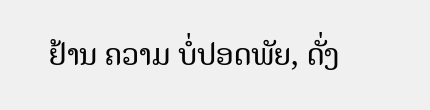ຢ້ານ ຄວາມ ບໍ່ປອດພັຍ, ດັ່ງ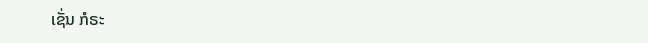ເຊັ່ນ ກໍຣະ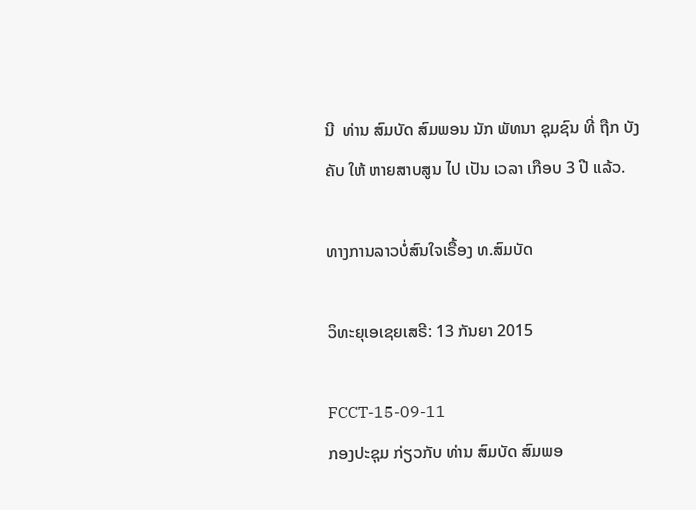ນີ  ທ່ານ ສົມບັດ ສົມພອນ ນັກ ພັທນາ ຊຸມຊົນ ທີ່ ຖືກ ບັງຄັບ ໃຫ້ ຫາຍສາບສູນ ໄປ ເປັນ ເວລາ ເກືອບ 3 ປີ ແລ້ວ.

ທາງການລາວບໍ່ສົນໃຈເຣື້ອງ ທ.ສົມບັດ

ວິທະຍຸເອເຊຍເສຣີ: 13 ກັນຍາ 2015

FCCT-15-09-11
ກອງປະຊຸມ ກ່ຽວກັບ ທ່ານ ສົມບັດ ສົມພອ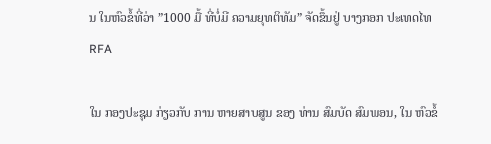ນ ໃນຫົວຂໍ້ທີ່ວ່າ ”1000 ມື້ ທີ່ບໍ່ມີ ຄວາມຍຸທຕິທັມ” ຈັດຂຶ້ນຢູ່ ບາງກອກ ປະເທດໄທ RFA

ໃນ ກອງປະຊຸມ ກ່ຽວກັບ ການ ຫາຍສາບສູນ ຂອງ ທ່ານ ສົມບັດ ສົມພອນ, ໃນ ຫົວຂໍ້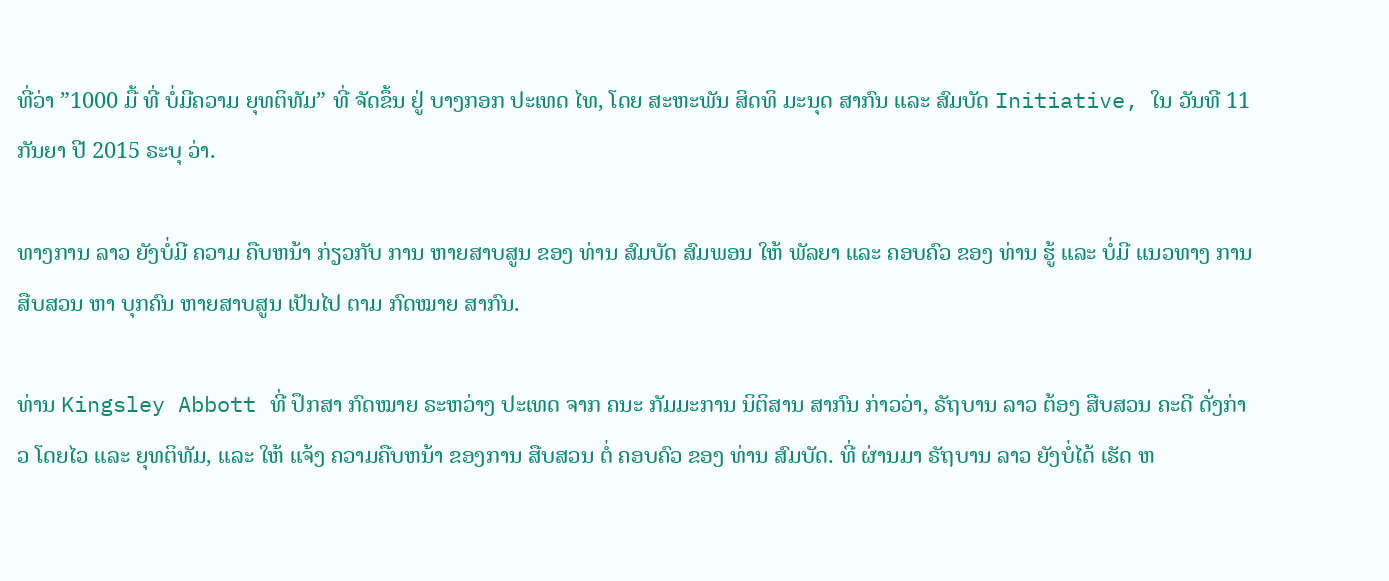ທີ່ວ່າ ”1000 ມື້ ທີ່ ບໍ່ມີຄວາມ ຍຸທຕິທັມ” ທີ່ ຈັດຂຶ້ນ ຢູ່ ບາງກອກ ປະເທດ ໄທ, ໂດຍ ສະຫະພັນ ສິດທິ ມະນຸດ ສາກົນ ແລະ ສົມບັດ Initiative, ໃນ ວັນທີ 11 ກັນຍາ ປີ 2015 ຣະບຸ ວ່າ.

ທາງການ ລາວ ຍັງບໍ່ມີ ຄວາມ ຄືບຫນ້າ ກ່ຽວກັບ ການ ຫາຍສາບສູນ ຂອງ ທ່ານ ສົມບັດ ສົມພອນ ໃຫ້ ພັລຍາ ແລະ ຄອບຄົວ ຂອງ ທ່ານ ຮູ້ ແລະ ບໍ່ມີ ແນວທາງ ການສືບສວນ ຫາ ບຸກຄົນ ຫາຍສາບສູນ ເປັນໄປ ຕາມ ກົດໝາຍ ສາກົນ.

ທ່ານ Kingsley Abbott ທີ່ ປຶກສາ ກົດໝາຍ ຣະຫວ່າງ ປະເທດ ຈາກ ຄນະ ກັມມະການ ນິຕິສານ ສາກົນ ກ່າວວ່າ, ຣັຖບານ ລາວ ຕ້ອງ ສືບສວນ ຄະດີ ດັ່ງກ່າວ ໂດຍໄວ ແລະ ຍຸທຕິທັມ, ແລະ ໃຫ້ ແຈ້ງ ຄວາມຄືບຫນ້າ ຂອງການ ສືບສວນ ຕໍ່ ຄອບຄົວ ຂອງ ທ່ານ ສົມບັດ. ທີ່ ຜ່ານມາ ຣັຖບານ ລາວ ຍັງບໍ່ໄດ້ ເຮັດ ຫ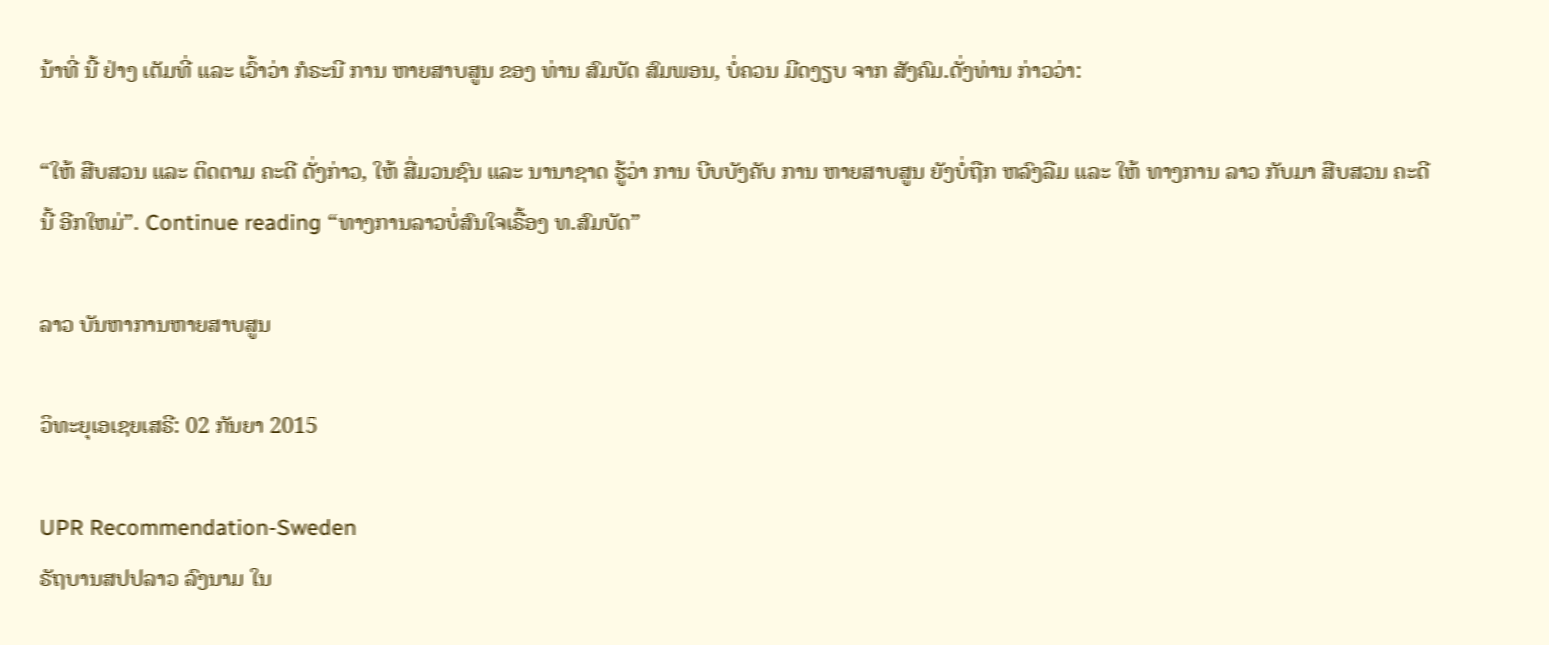ນ້າທີ່ ນີ້ ຢ່າງ ເຕັມທີ່ ແລະ ເວົ້າວ່າ ກໍຣະນີ ການ ຫາຍສາບສູນ ຂອງ ທ່ານ ສົມບັດ ສົມພອນ, ບໍ່ຄວນ ມີດງຽບ ຈາກ ສັງຄົມ.ດັ່ງທ່ານ ກ່າວວ່າ:

“ໃຫ້ ສືບສວນ ແລະ ຕິດຕາມ ຄະດີ ດັ່ງກ່າວ, ໃຫ້ ສື່ມວນຊົນ ແລະ ນານາຊາດ ຮູ້ວ່າ ການ ບີບບັງຄັບ ການ ຫາຍສາບສູນ ຍັງບໍ່ຖືກ ຫລົງລືມ ແລະ ໃຫ້ ທາງການ ລາວ ກັບມາ ສືບສວນ ຄະດີ ນີ້ ອີກໃຫມ່”. Continue reading “ທາງການລາວບໍ່ສົນໃຈເຣື້ອງ ທ.ສົມບັດ”

ລາວ ບັນຫາການຫາຍສາບສູນ

ວິທະຍຸເອເຊຍເສຣີ: 02 ກັນຍາ 2015

UPR Recommendation-Sweden
ຣັຖບານສປປລາວ ລົງນາມ ໃນ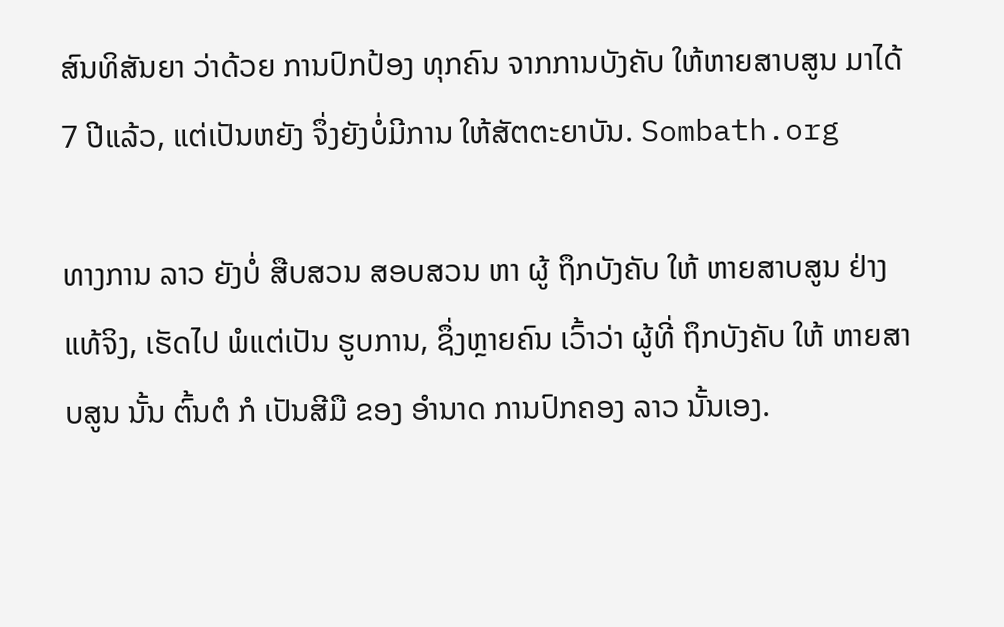ສົນທິສັນຍາ ວ່າດ້ວຍ ການປົກປ້ອງ ທຸກຄົນ ຈາກການບັງຄັບ ໃຫ້ຫາຍສາບສູນ ມາໄດ້ 7 ປີແລ້ວ, ແຕ່ເປັນຫຍັງ ຈຶ່ງຍັງບໍ່ມີການ ໃຫ້ສັຕຕະຍາບັນ. Sombath.org

ທາງການ ລາວ ຍັງບໍ່ ສືບສວນ ສອບສວນ ຫາ ຜູ້ ຖຶກບັງຄັບ ໃຫ້ ຫາຍສາບສູນ ຢ່າງແທ້ຈິງ, ເຮັດໄປ ພໍແຕ່ເປັນ ຮູບການ, ຊຶ່ງຫຼາຍຄົນ ເວົ້າວ່າ ຜູ້ທີ່ ຖຶກບັງຄັບ ໃຫ້ ຫາຍສາບສູນ ນັ້ນ ຕົ້ນຕໍ ກໍ ເປັນສີມື ຂອງ ອຳນາດ ການປົກຄອງ ລາວ ນັ້ນເອງ.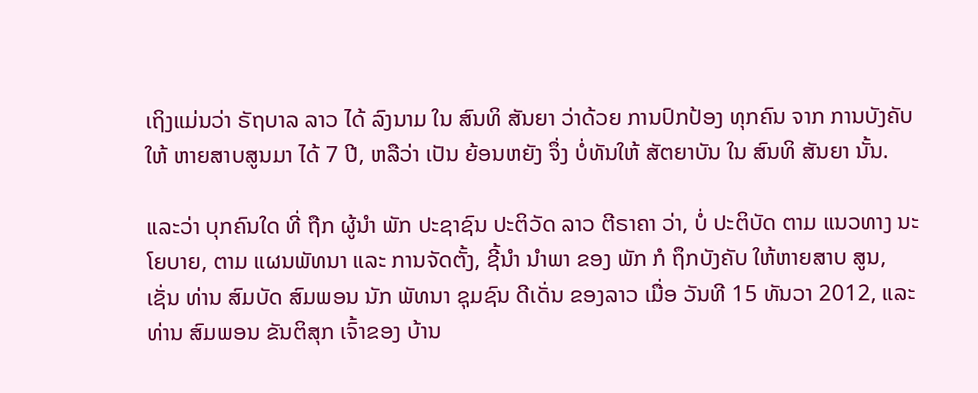ເຖິງແມ່ນວ່າ ຣັຖບາລ ລາວ ໄດ້ ລົງນາມ ໃນ ສົນທິ ສັນຍາ ວ່າດ້ວຍ ການປົກປ້ອງ ທຸກຄົນ ຈາກ ການບັງຄັບ ໃຫ້ ຫາຍສາບສູນມາ ໄດ້ 7 ປີ, ຫລືວ່າ ເປັນ ຍ້ອນຫຍັງ ຈຶ່ງ ບໍ່ທັນໃຫ້ ສັຕຍາບັນ ໃນ ສົນທິ ສັນຍາ ນັ້ນ.

ແລະວ່າ ບຸກຄົນໃດ ທີ່ ຖືກ ຜູ້ນຳ ພັກ ປະຊາຊົນ ປະຕິວັດ ລາວ ຕີຣາຄາ ວ່າ, ບໍ່ ປະຕິບັດ ຕາມ ແນວທາງ ນະໂຍບາຍ, ຕາມ ແຜນພັທນາ ແລະ ການຈັດຕັ້ງ, ຊີ້ນຳ ນຳພາ ຂອງ ພັກ ກໍ ຖຶກບັງຄັບ ໃຫ້ຫາຍສາບ ສູນ, ເຊັ່ນ ທ່ານ ສົມບັດ ສົມພອນ ນັກ ພັທນາ ຊຸມຊົນ ດີເດັ່ນ ຂອງລາວ ເມື່ອ ວັນທີ 15 ທັນວາ 2012, ແລະ ທ່ານ ສົມພອນ ຂັນຕິສຸກ ເຈົ້າຂອງ ບ້ານ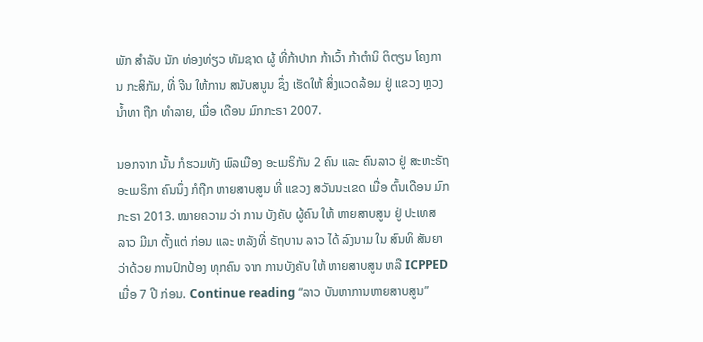ພັກ ສຳລັບ ນັກ ທ່ອງທ່ຽວ ທັມຊາດ ຜູ້ ທີ່ກ້າປາກ ກ້າເວົ້າ ກ້າຕຳນິ ຕິຕຽນ ໂຄງການ ກະສິກັມ, ທີ່ ຈີນ ໃຫ້ການ ສນັບສນູນ ຊຶ່ງ ເຮັດໃຫ້ ສິ່ງແວດລ້ອມ ຢູ່ ແຂວງ ຫຼວງນໍ້າທາ ຖືກ ທຳລາຍ, ເມື່ອ ເດືອນ ມົກກະຣາ 2007.

ນອກຈາກ ນັ້ນ ກໍຮວມທັງ ພົລເມືອງ ອະເມຣິກັນ 2 ຄົນ ແລະ ຄົນລາວ ຢູ່ ສະຫະຣັຖ ອະເມຣິກາ ຄົນນຶ່ງ ກໍຖືກ ຫາຍສາບສູນ ທີ່ ແຂວງ ສວັນນະເຂດ ເມື່ອ ຕົ້ນເດືອນ ມົກກະຣາ 2013. ໝາຍຄວາມ ວ່າ ການ ບັງຄັບ ຜູ້ຄົນ ໃຫ້ ຫາຍສາບສູນ ຢູ່ ປະເທສ ລາວ ມີມາ ຕັ້ງແຕ່ ກ່ອນ ແລະ ຫລັງທີ່ ຣັຖບານ ລາວ ໄດ້ ລົງນາມ ໃນ ສົນທິ ສັນຍາ ວ່າດ້ວຍ ການປົກປ້ອງ ທຸກຄົນ ຈາກ ການບັງຄັບ ໃຫ້ ຫາຍສາບສູນ ຫລື ICPPED ເມື່ອ 7 ປີ ກ່ອນ. Continue reading “ລາວ ບັນຫາການຫາຍສາບສູນ”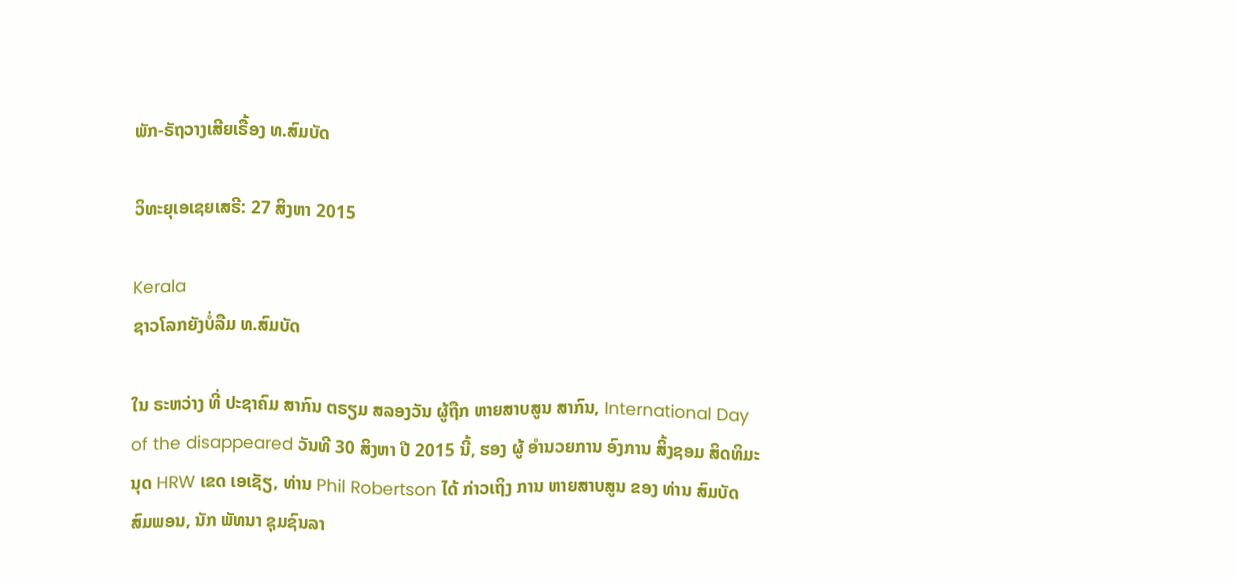ພັກ-ຣັຖວາງເສີຍເຣື້ອງ ທ.ສົມບັດ

ວິທະຍຸເອເຊຍເສຣີ: 27 ສິງຫາ 2015

Kerala
ຊາວໂລກຍັງບໍ່ລືມ ທ.ສົມບັດ

ໃນ ຣະຫວ່າງ ທີ່ ປະຊາຄົມ ສາກົນ ຕຣຽມ ສລອງວັນ ຜູ້ຖືກ ຫາຍສາບສູນ ສາກົນ, International Day of the disappeared ວັນທີ 30 ສິງຫາ ປີ 2015 ນີ້, ຮອງ ຜູ້ ອໍານວຍການ ອົງການ ສິ້ງຊອມ ສິດທິມະນຸດ HRW ເຂດ ເອເຊັຽ, ທ່ານ Phil Robertson ໄດ້ ກ່າວເຖິງ ການ ຫາຍສາບສູນ ຂອງ ທ່ານ ສົມບັດ ສົມພອນ, ນັກ ພັທນາ ຊຸມຊົນລາ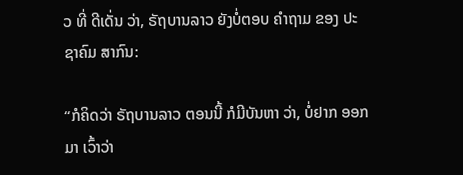ວ ທີ່ ດີເດັ່ນ ວ່າ, ຣັຖບານລາວ ຍັງບໍ່ຕອບ ຄຳຖາມ ຂອງ ປະຊາຄົມ ສາກົນ:

“ກໍຄິດວ່າ ຣັຖບານລາວ ຕອນນີ້ ກໍມີບັນຫາ ວ່າ, ບໍ່ຢາກ ອອກມາ ເວົ້າວ່າ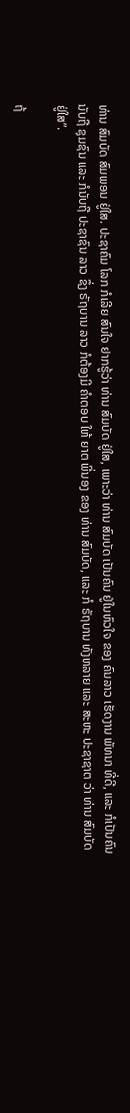ທ່ານ ສົມບັດ ສົມພອນ ຢູ່ໃສ. ປະຊາຄົມ ໂລກ ກໍເລີຍ ສົນໃຈ ຢາກຮູ້ວ່າ ທ່ານ ສົມບັດ ຢູ່ໃສ, ເພາະວ່າ ທ່ານ ສົມບັດ ເປັນຄົນ ຢູ່ໃນຫົວໃຈ ຂອງ ຄົນລາວ ເຮັດງານ ພັທນາ ທີ່ດີ, ແລະ ກໍເປັນຄົນ ນັບຖື ຊຸມຊົນ ແລະ ກໍນັບຖື ປະຊາຊົນ ລາວ ຊຶ່ງ ຣັຖບານ ລາວ ກໍຕ້ອງມີ ຄຳຕອບ ໃຫ້ ຍາຕ ພີ່ນອງ ຂອງ ທ່ານ ສົມບັດ, ແລະ ກໍ ຣັຖບານ ທັງຫລາຍ ແລະ ສະຫະ ປະຊາຊາຕ ວ່າ ທ່ານ ສົມບັດ ຢູ່ໃສ”.

ຖ້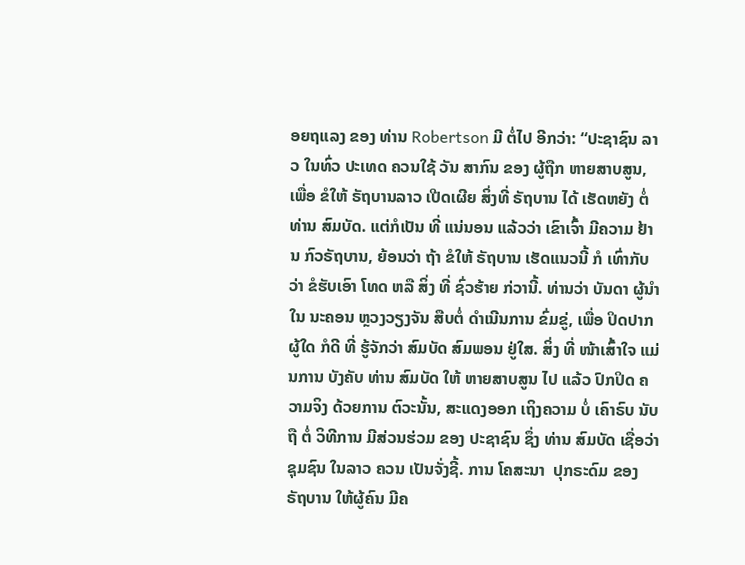ອຍຖແລງ ຂອງ ທ່ານ Robertson ມີ ຕໍ່ໄປ ອີກວ່າ: “ປະຊາຊົນ ລາວ ໃນທົ່ວ ປະເທດ ຄວນໃຊ້ ວັນ ສາກົນ ຂອງ ຜູ້ຖືກ ຫາຍສາບສູນ, ເພື່ອ ຂໍໃຫ້ ຣັຖບານລາວ ເປີດເຜີຍ ສິ່ງທີ່ ຣັຖບານ ໄດ້ ເຮັດຫຍັງ ຕໍ່ ທ່ານ ສົມບັດ. ແຕ່ກໍເປັນ ທີ່ ແນ່ນອນ ແລ້ວວ່າ ເຂົາເຈົ້າ ມີຄວາມ ຢ້ານ ກົວຣັຖບານ, ຍ້ອນວ່າ ຖ້າ ຂໍໃຫ້ ຣັຖບານ ເຮັດແນວນີ້ ກໍ ເທົ່າກັບວ່າ ຂໍຮັບເອົາ ໂທດ ຫລື ສິ່ງ ທີ່ ຊົ່ວຮ້າຍ ກ່ວານີ້. ທ່ານວ່າ ບັນດາ ຜູ້ນຳ ໃນ ນະຄອນ ຫຼວງວຽງຈັນ ສືບຕໍ່ ດຳເນີນການ ຂົ່ມຂູ່, ເພື່ອ ປິດປາກ ຜູ້ໃດ ກໍດີ ທີ່ ຮູ້ຈັກວ່າ ສົມບັດ ສົມພອນ ຢູ່ໃສ. ສິ່ງ ທີ່ ໜ້າເສົ້າໃຈ ແມ່ນການ ບັງຄັບ ທ່ານ ສົມບັດ ໃຫ້ ຫາຍສາບສູນ ໄປ ແລ້ວ ປົກປິດ ຄວາມຈິງ ດ້ວຍການ ຕົວະນັ້ນ, ສະແດງອອກ ເຖິງຄວາມ ບໍ່ ເຄົາຣົບ ນັບຖື ຕໍ່ ວິທີການ ມີສ່ວນຮ່ວມ ຂອງ ປະຊາຊົນ ຊຶ່ງ ທ່ານ ສົມບັດ ເຊື່ອວ່າ ຊຸມຊົນ ໃນລາວ ຄວນ ເປັນຈັ່ງຊີ້. ການ ໂຄສະນາ  ປຸກຣະດົມ ຂອງ ຣັຖບານ ໃຫ້ຜູ້ຄົນ ມີຄ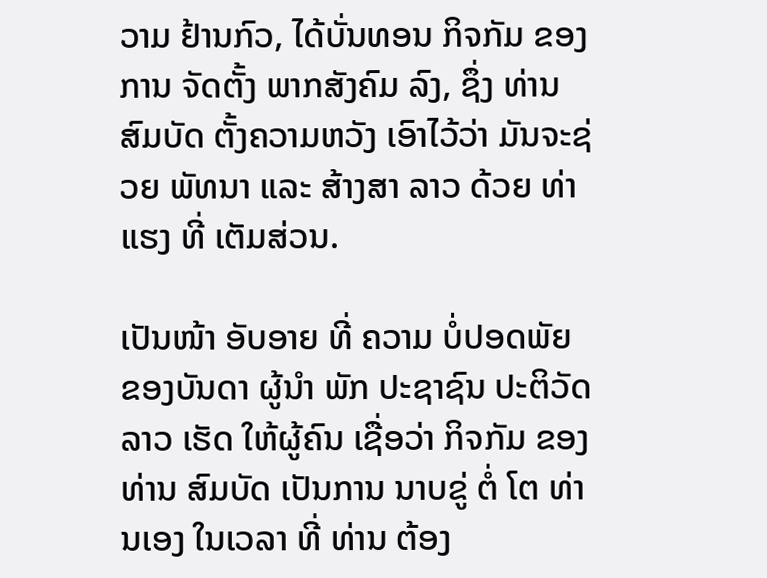ວາມ ຢ້ານກົວ, ໄດ້ບັ່ນທອນ ກິຈກັມ ຂອງການ ຈັດຕັ້ງ ພາກສັງຄົມ ລົງ, ຊຶ່ງ ທ່ານ ສົມບັດ ຕັ້ງຄວາມຫວັງ ເອົາໄວ້ວ່າ ມັນຈະຊ່ວຍ ພັທນາ ແລະ ສ້າງສາ ລາວ ດ້ວຍ ທ່າແຮງ ທີ່ ເຕັມສ່ວນ.

ເປັນໜ້າ ອັບອາຍ ທີ່ ຄວາມ ບໍ່ປອດພັຍ ຂອງບັນດາ ຜູ້ນຳ ພັກ ປະຊາຊົນ ປະຕິວັດ ລາວ ເຮັດ ໃຫ້ຜູ້ຄົນ ເຊື່ອວ່າ ກິຈກັມ ຂອງ ທ່ານ ສົມບັດ ເປັນການ ນາບຂູ່ ຕໍ່ ໂຕ ທ່ານເອງ ໃນເວລາ ທີ່ ທ່ານ ຕ້ອງ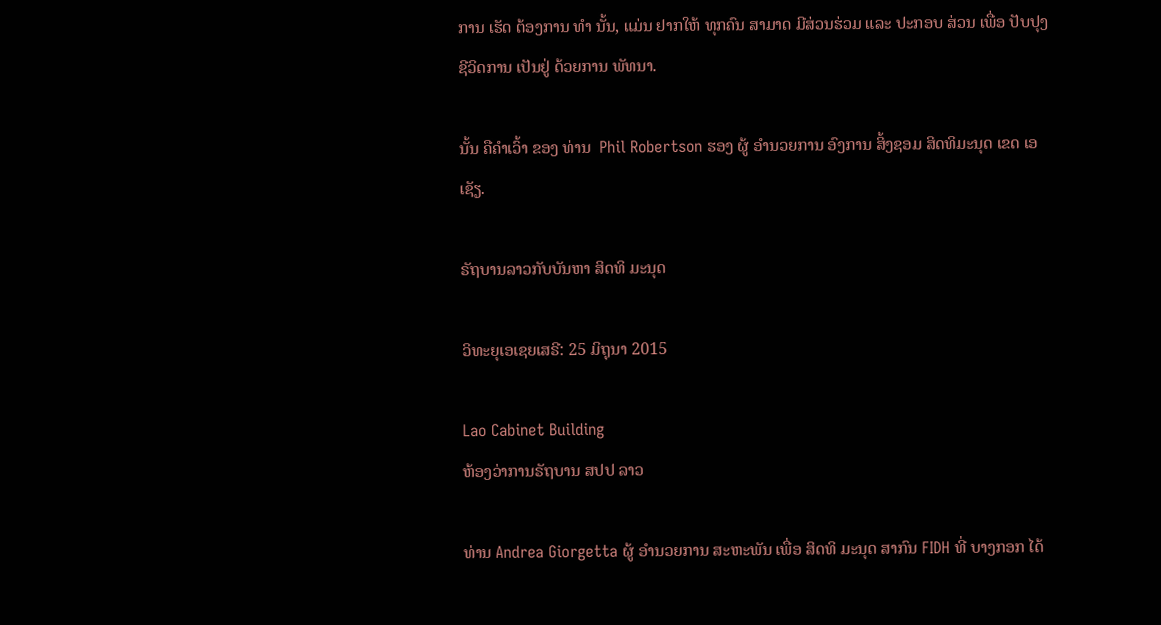ການ ເຮັດ ຕ້ອງການ ທຳ ນັ້ນ, ແມ່ນ ຢາກໃຫ້ ທຸກຄົນ ສາມາດ ມີສ່ວນຮ່ວມ ແລະ ປະກອບ ສ່ວນ ເພື່ອ ປັບປຸງ ຊີວິດການ ເປັນຢູ່ ດ້ວຍການ ພັທນາ.

ນັ້ນ ຄືຄໍາເວົ້າ ຂອງ ທ່ານ  Phil Robertson ຮອງ ຜູ້ ອຳນວຍການ ອົງການ ສິ້ງຊອມ ສິດທິມະນຸດ ເຂດ ເອເຊັຽ.

ຣັຖບານລາວກັບບັນຫາ ສິດທິ ມະນຸດ

ວິທະຍຸເອເຊຍເສຣີ: 25 ມິຖຸນາ 2015

Lao Cabinet Building
ຫ້ອງວ່າການຣັຖບານ ສປປ ລາວ

ທ່ານ Andrea Giorgetta ຜູ້ ອຳນວຍການ ສະຫະພັນ ເພື່ອ ສິດທິ ມະນຸດ ສາກົນ FIDH ທີ່ ບາງກອກ ໄດ້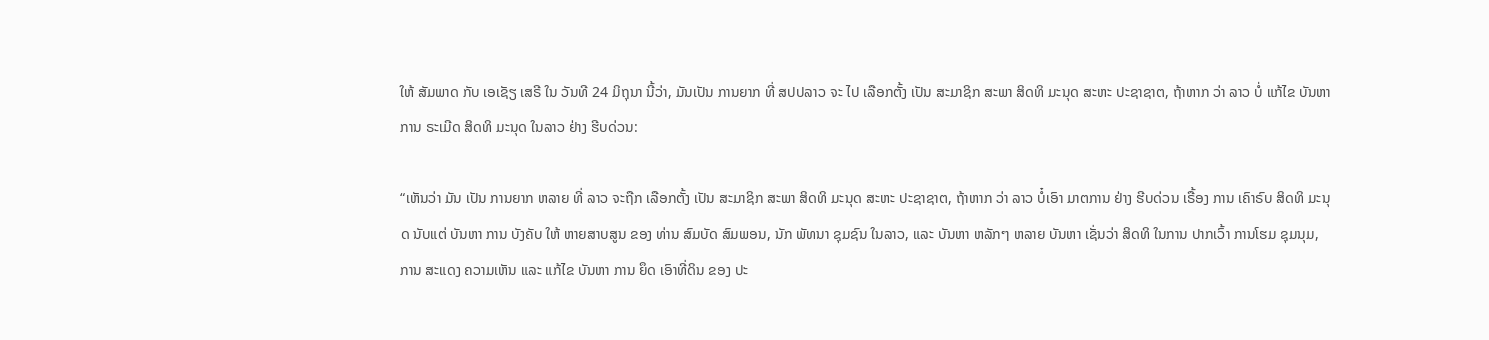ໃຫ້ ສັມພາດ ກັບ ເອເຊັຽ ເສຣີ ໃນ ວັນທີ 24 ມິຖຸນາ ນີ້ວ່າ, ມັນເປັນ ການຍາກ ທີ່ ສປປລາວ ຈະ ໄປ ເລືອກຕັ້ງ ເປັນ ສະມາຊິກ ສະພາ ສິດທິ ມະນຸດ ສະຫະ ປະຊາຊາຕ, ຖ້າຫາກ ວ່າ ລາວ ບໍ່ ແກ້ໄຂ ບັນຫາ ການ ຣະເມີດ ສິດທິ ມະນຸດ ໃນລາວ ຢ່າງ ຮີບດ່ວນ:

“ເຫັນວ່າ ມັນ ເປັນ ການຍາກ ຫລາຍ ທີ່ ລາວ ຈະຖືກ ເລືອກຕັ້ງ ເປັນ ສະມາຊິກ ສະພາ ສິດທິ ມະນຸດ ສະຫະ ປະຊາຊາຕ, ຖ້າຫາກ ວ່າ ລາວ ບໍ໋ເອົາ ມາຕການ ຢ່າງ ຮີບດ່ວນ ເຣື້ອງ ການ ເຄົາຣົບ ສິດທິ ມະນຸດ ນັບແຕ່ ບັນຫາ ການ ບັງຄັບ ໃຫ້ ຫາຍສາບສູນ ຂອງ ທ່ານ ສົມບັດ ສົມພອນ, ນັກ ພັທນາ ຊຸມຊົນ ໃນລາວ, ແລະ ບັນຫາ ຫລັກໆ ຫລາຍ ບັນຫາ ເຊັ່ນວ່າ ສິດທິ ໃນການ ປາກເວົ້າ ການໂຮມ ຊຸມນຸມ, ການ ສະແດງ ຄວາມເຫັນ ແລະ ແກ້ໄຂ ບັນຫາ ການ ຍຶດ ເອົາທີ່ດິນ ຂອງ ປະ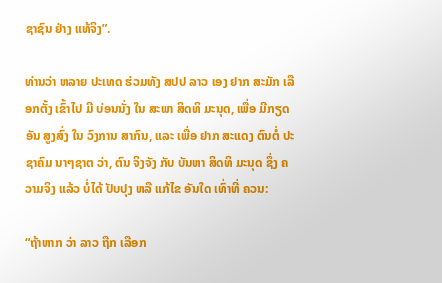ຊາຊົນ ຢ່າງ ແທ້ຈິງ”.

ທ່ານວ່າ ຫລາຍ ປະເທດ ຮ່ວມທັງ ສປປ ລາວ ເອງ ຢາກ ສະມັກ ເລືອກຕັ້ງ ເຂົ້າໄປ ມີ ບ່ອນນັ່ງ ໃນ ສະພາ ສິດທິ ມະນຸດ, ເພື່ອ ມີກຽດ ອັນ ສູງສົ່ງ ໃນ ວົງການ ສາກົນ, ແລະ ເພື່ອ ຢາກ ສະແດງ ຕົນຕໍ່ ປະຊາຄົມ ນາໆຊາຕ ວ່າ, ຕົນ ຈິງຈັງ ກັບ ບັນຫາ ສິດທິ ມະນຸດ ຊຶ່ງ ຄວາມຈິງ ແລ້ວ ບໍ່ໄດ້ ປັບປຸງ ຫລື ແກ້ໄຂ ອັນໃດ ເທົ່າທີ່ ຄວນ:

“ຖ້າຫາກ ວ່າ ລາວ ຖືກ ເລືອກ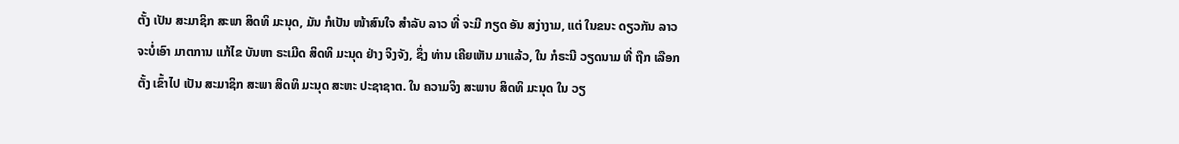ຕັ້ງ ເປັນ ສະມາຊິກ ສະພາ ສິດທິ ມະນຸດ, ມັນ ກໍເປັນ ໜ້າສົນໃຈ ສໍາລັບ ລາວ ທີ່ ຈະມີ ກຽດ ອັນ ສງ່າງາມ, ແຕ່ ໃນຂນະ ດຽວກັນ ລາວ ຈະບໍ່ເອົາ ມາຕການ ແກ້ໄຂ ບັນຫາ ຣະເມີດ ສິດທິ ມະນຸດ ຢ່າງ ຈິງຈັງ, ຊຶ່ງ ທ່ານ ເຄີຍເຫັນ ມາແລ້ວ, ໃນ ກໍຣະນີ ວຽດນາມ ທີ່ ຖືກ ເລືອກຕັ້ງ ເຂົ້າໄປ ເປັນ ສະມາຊິກ ສະພາ ສິດທິ ມະນຸດ ສະຫະ ປະຊາຊາຕ. ໃນ ຄວາມຈິງ ສະພາບ ສິດທິ ມະນຸດ ໃນ ວຽ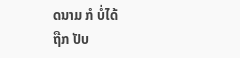ດນາມ ກໍ ບໍ່ໄດ້
ຖືກ ປັບ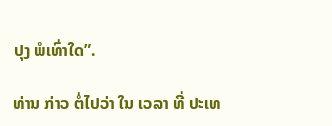ປຸງ ພໍເທົ່າໃດ”.

ທ່ານ ກ່າວ ຕໍ່ໄປວ່າ ໃນ ເວລາ ທີ່ ປະເທ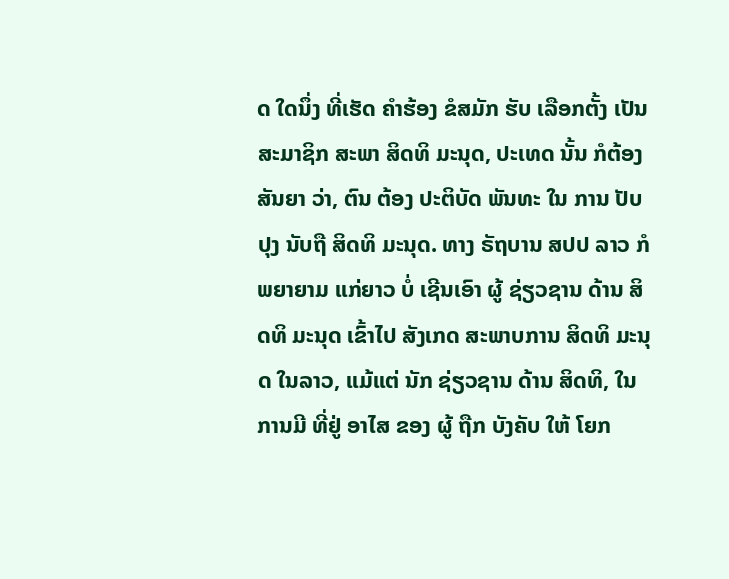ດ ໃດນຶ່ງ ທີ່ເຮັດ ຄໍາຮ້ອງ ຂໍສມັກ ຮັບ ເລືອກຕັ້ງ ເປັນ ສະມາຊິກ ສະພາ ສິດທິ ມະນຸດ, ປະເທດ ນັ້ນ ກໍຕ້ອງ ສັນຍາ ວ່າ, ຕົນ ຕ້ອງ ປະຕິບັດ ພັນທະ ໃນ ການ ປັບປຸງ ນັບຖື ສິດທິ ມະນຸດ. ທາງ ຣັຖບານ ສປປ ລາວ ກໍ ພຍາຍາມ ແກ່ຍາວ ບໍ່ ເຊີນເອົາ ຜູ້ ຊ່ຽວຊານ ດ້ານ ສິດທິ ມະນຸດ ເຂົ້າໄປ ສັງເກດ ສະພາບການ ສິດທິ ມະນຸດ ໃນລາວ, ແມ້ແຕ່ ນັກ ຊ່ຽວຊານ ດ້ານ ສິດທິ, ໃນ ການມີ ທີ່ຢູ່ ອາໄສ ຂອງ ຜູ້ ຖືກ ບັງຄັບ ໃຫ້ ໂຍກ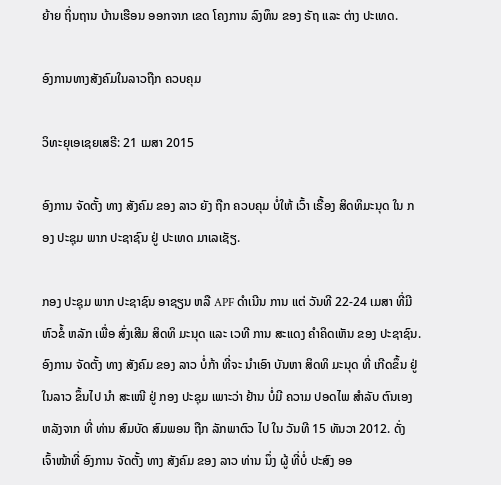ຍ້າຍ ຖິ່ນຖານ ບ້ານເຮືອນ ອອກຈາກ ເຂດ ໂຄງການ ລົງທຶນ ຂອງ ຣັຖ ແລະ ຕ່າງ ປະເທດ.

ອົງການທາງສັງຄົມໃນລາວຖືກ ຄວບຄຸມ

ວິທະຍຸເອເຊຍເສຣີ: 21 ເມສາ 2015

ອົງການ ຈັດຕັ້ງ ທາງ ສັງຄົມ ຂອງ ລາວ ຍັງ ຖືກ ຄວບຄຸມ ບໍ່ໃຫ້ ເວົ້າ ເຣື້ອງ ສິດທິມະນຸດ ໃນ ກອງ ປະຊຸມ ພາກ ປະຊາຊົນ ຢູ່ ປະເທດ ມາເລເຊັຽ.

ກອງ ປະຊຸມ ພາກ ປະຊາຊົນ ອາຊຽນ ຫລື APF ດຳເນີນ ການ ແຕ່ ວັນທີ 22-24 ເມສາ ທີ່ມີ ຫົວຂໍ້ ຫລັກ ເພື່ອ ສົ່ງເສີມ ສິດທິ ມະນຸດ ແລະ ເວທີ ການ ສະແດງ ຄຳຄິດເຫັນ ຂອງ ປະຊາຊົນ. ອົງການ ຈັດຕັ້ງ ທາງ ສັງຄົມ ຂອງ ລາວ ບໍ່ກ້າ ທີ່ຈະ ນຳເອົາ ບັນຫາ ສິດທິ ມະນຸດ ທີ່ ເກີດຂຶ້ນ ຢູ່ ໃນລາວ ຂຶ້ນໄປ ນຳ ສະເໜີ ຢູ່ ກອງ ປະຊຸມ ເພາະວ່າ ຢ້ານ ບໍ່ມີ ຄວາມ ປອດໄພ ສຳລັບ ຕົນເອງ ຫລັງຈາກ ທີ່ ທ່ານ ສົມບັດ ສົມພອນ ຖືກ ລັກພາຕົວ ໄປ ໃນ ວັນທີ 15 ທັນວາ 2012. ດັ່ງ ເຈົ້າໜ້າທີ່ ອົງການ ຈັດຕັ້ງ ທາງ ສັງຄົມ ຂອງ ລາວ ທ່ານ ນຶ່ງ ຜູ້ ທີ່ບໍ່ ປະສົງ ອອ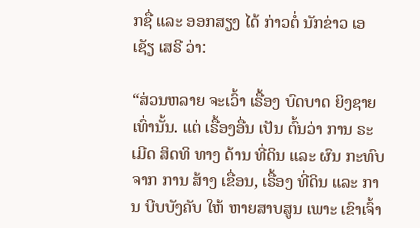ກຊື່ ແລະ ອອກສຽງ ໄດ້ ກ່າວຕໍ່ ນັກຂ່າວ ເອເຊັຽ ເສຣີ ວ່າ:

“ສ່ວນຫລາຍ ຈະເວົ້າ ເຣື້ອງ ບົດບາດ ຍິງຊາຍ ເທົ່ານັ້ນ. ແຕ່ ເຣື້ອງອື່ນ ເປັນ ຕົ້ນວ່າ ການ ຣະເມີດ ສິດທິ ທາງ ດ້ານ ທີ່ດິນ ແລະ ຜົນ ກະທົບ ຈາກ ການ ສ້າງ ເຂື່ອນ, ເຣື້ອງ ທີ່ດິນ ແລະ ການ ບີບບັງຄັບ ໃຫ້ ຫາຍສາບສູນ ເພາະ ເຂົາເຈົ້າ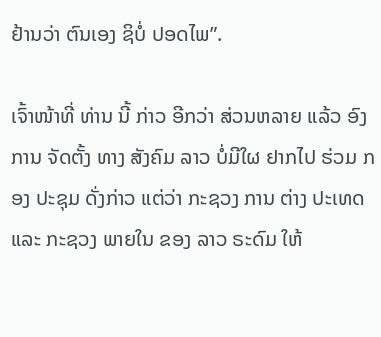ຢ້ານວ່າ ຕົນເອງ ຊິບໍ່ ປອດໄພ”.

ເຈົ້າໜ້າທີ່ ທ່ານ ນີ້ ກ່າວ ອີກວ່າ ສ່ວນຫລາຍ ແລ້ວ ອົງການ ຈັດຕັ້ງ ທາງ ສັງຄົມ ລາວ ບໍ່ມີໃຜ ຢາກໄປ ຮ່ວມ ກອງ ປະຊຸມ ດັ່ງກ່າວ ແຕ່ວ່າ ກະຊວງ ການ ຕ່າງ ປະເທດ ແລະ ກະຊວງ ພາຍໃນ ຂອງ ລາວ ຣະດົມ ໃຫ້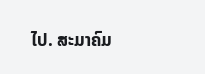ໄປ. ສະມາຄົມ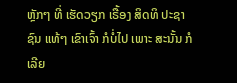ຫຼັກໆ ທີ່ ເຮັດວຽກ ເຣື້ອງ ສິດທິ ປະຊາຊົນ ແທ້ໆ ເຂົາເຈົ້າ ກໍບໍ່ໄປ ເພາະ ສະນັ້ນ ກໍເລີຍ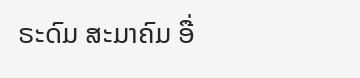ຣະດົມ ສະມາຄົມ ອື່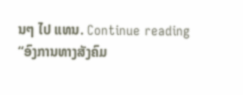ນໆ ໄປ ແທນ. Continue reading “ອົງການທາງສັງຄົມ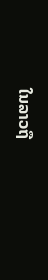ໃນລາວຖື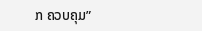ກ ຄວບຄຸມ”